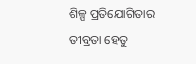ଶିଳ୍ପ ପ୍ରତିଯୋଗିତାର ତୀବ୍ରତା ହେତୁ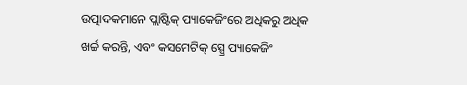ଉତ୍ପାଦକମାନେ ପ୍ଲାଷ୍ଟିକ୍ ପ୍ୟାକେଜିଂରେ ଅଧିକରୁ ଅଧିକ ଖର୍ଚ୍ଚ କରନ୍ତି, ଏବଂ କସମେଟିକ୍ ସ୍ପ୍ରେ ପ୍ୟାକେଜିଂ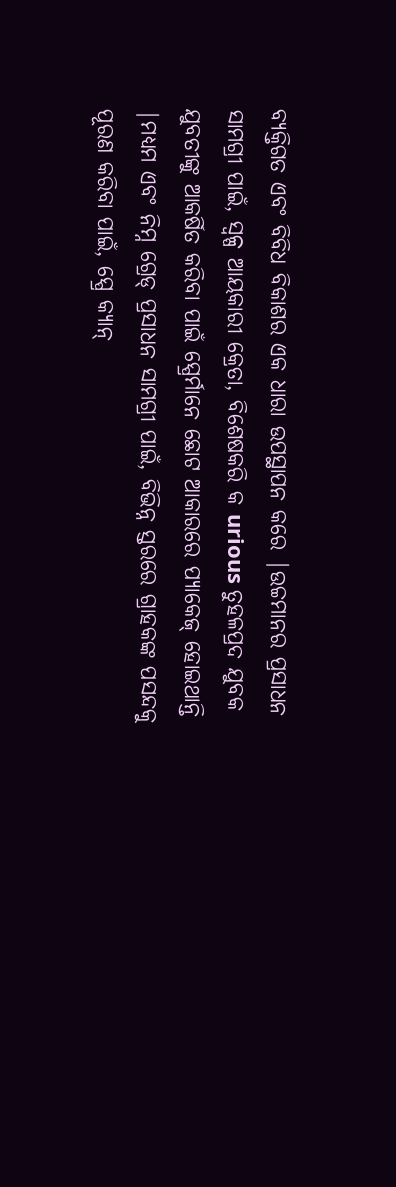ବ୍ୟକ୍ତିଗତ ଏବଂ ବିବିଧ ବିକାଶର ଏକ ଧାରା ଉପସ୍ଥାପନ କରେ |ଉଚ୍ଚମାନର ପ୍ରସାଧନ ସାମଗ୍ରୀ ପାଇଁ, ସ୍ୱଳ୍ପ ଆୟକାରୀ କ୍ରେତା, ବିଶେଷକରି କ urious ତୁହଳପ୍ରଦ ଯୁବକ ଯୁବତୀଙ୍କୁ ଆକର୍ଷିତ କରିବା ପାଇଁ ସ୍ପ୍ରେର୍ମାନେ ଛୋଟ ଆକାରରେ ପ୍ୟାକେଜ୍ ହୋଇଥାନ୍ତି |ମଧ୍ୟମ ଏବଂ ନିମ୍ନ ଗ୍ରେଡ୍ ପ୍ରସାଧନ ସାମଗ୍ରୀ ପାଇଁ, ବିଭିନ୍ନ ସ୍ତରରେ ଗ୍ରାହକଙ୍କ ପସନ୍ଦକୁ ପୂରଣ କରିବା ପାଇଁ, ସ୍ପ୍ରେ କ୍ୟାନ୍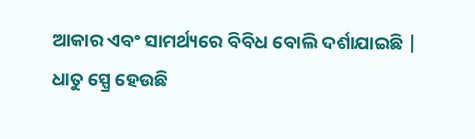ଆକାର ଏବଂ ସାମର୍ଥ୍ୟରେ ବିବିଧ ବୋଲି ଦର୍ଶାଯାଇଛି |
ଧାତୁ ସ୍ପ୍ରେ ହେଉଛି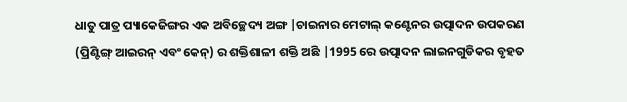ଧାତୁ ପାତ୍ର ପ୍ୟାକେଜିଙ୍ଗର ଏକ ଅବିଚ୍ଛେଦ୍ୟ ଅଙ୍ଗ |ଚାଇନାର ମେଟାଲ୍ କଣ୍ଟେନର ଉତ୍ପାଦନ ଉପକରଣ (ପ୍ରିଣ୍ଟିଙ୍ଗ୍ ଆଇରନ୍ ଏବଂ କେନ୍) ର ଶକ୍ତିଶାଳୀ ଶକ୍ତି ଅଛି |1995 ରେ ଉତ୍ପାଦନ ଲାଇନଗୁଡିକର ବୃହତ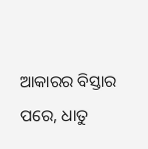ଆକାରର ବିସ୍ତାର ପରେ, ଧାତୁ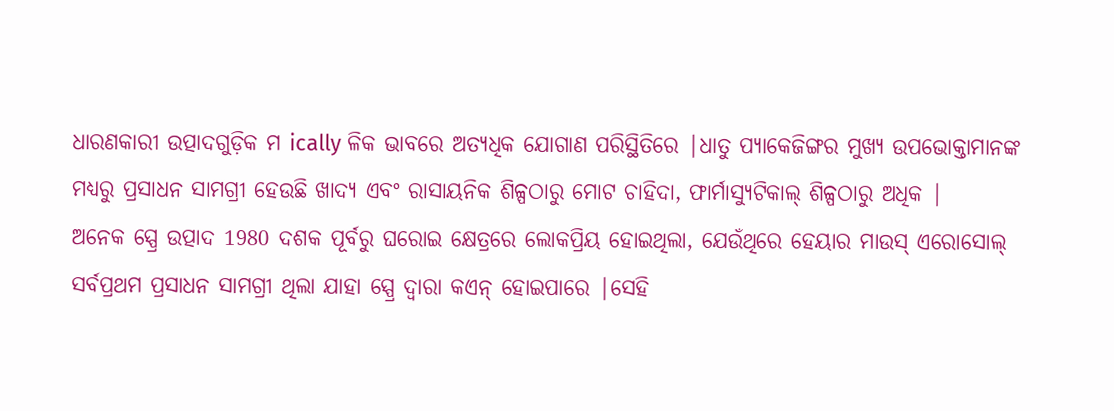ଧାରଣକାରୀ ଉତ୍ପାଦଗୁଡ଼ିକ ମ ically ଳିକ ଭାବରେ ଅତ୍ୟଧିକ ଯୋଗାଣ ପରିସ୍ଥିତିରେ |ଧାତୁ ପ୍ୟାକେଜିଙ୍ଗର ମୁଖ୍ୟ ଉପଭୋକ୍ତାମାନଙ୍କ ମଧ୍ୟରୁ ପ୍ରସାଧନ ସାମଗ୍ରୀ ହେଉଛି ଖାଦ୍ୟ ଏବଂ ରାସାୟନିକ ଶିଳ୍ପଠାରୁ ମୋଟ ଚାହିଦା, ଫାର୍ମାସ୍ୟୁଟିକାଲ୍ ଶିଳ୍ପଠାରୁ ଅଧିକ |
ଅନେକ ସ୍ପ୍ରେ ଉତ୍ପାଦ 1980 ଦଶକ ପୂର୍ବରୁ ଘରୋଇ କ୍ଷେତ୍ରରେ ଲୋକପ୍ରିୟ ହୋଇଥିଲା, ଯେଉଁଥିରେ ହେୟାର ମାଉସ୍ ଏରୋସୋଲ୍ ସର୍ବପ୍ରଥମ ପ୍ରସାଧନ ସାମଗ୍ରୀ ଥିଲା ଯାହା ସ୍ପ୍ରେ ଦ୍ୱାରା କଏନ୍ ହୋଇପାରେ |ସେହି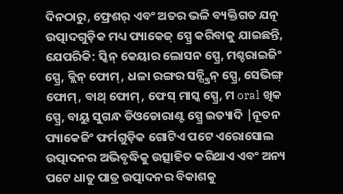ଦିନଠାରୁ, ଫ୍ରେଶର୍ ଏବଂ ଅତର ଭଳି ବ୍ୟକ୍ତିଗତ ଯତ୍ନ ଉତ୍ପାଦଗୁଡ଼ିକ ମଧ୍ୟ ପ୍ୟାକେଜ୍ ସ୍ପ୍ରେ କରିବାକୁ ଯାଇଛନ୍ତି, ଯେପରିକି: ସ୍କିନ୍ କେୟାର ଲୋସନ ସ୍ପ୍ରେ, ମଶ୍ଚରାଇଜିଂ ସ୍ପ୍ରେ, କ୍ଲିନ୍ ଫୋମ୍, ଧଳା ରଙ୍ଗର ସନ୍ସ୍କ୍ରିନ୍ ସ୍ପ୍ରେ, ସେଭିଙ୍ଗ୍ ଫୋମ୍, ବାଥ୍ ଫୋମ୍, ଫେସ୍ ମାସ୍କ ସ୍ପ୍ରେ, ମ oral ଖିକ ସ୍ପ୍ରେ, ବାୟୁ ସୁଗନ୍ଧ ଡିଓଡୋରାଣ୍ଟ ସ୍ପ୍ରେ ଇତ୍ୟାଦି |ନୂତନ ପ୍ୟାକେଜିଂ ଫର୍ମଗୁଡ଼ିକ ଗୋଟିଏ ପଟେ ଏରୋସୋଲ ଉତ୍ପାଦନର ଅଭିବୃଦ୍ଧିକୁ ଉତ୍ସାହିତ କରିଥାଏ ଏବଂ ଅନ୍ୟ ପଟେ ଧାତୁ ପାତ୍ର ଉତ୍ପାଦନର ବିକାଶକୁ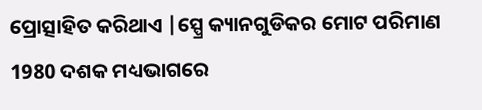ପ୍ରୋତ୍ସାହିତ କରିଥାଏ |ସ୍ପ୍ରେ କ୍ୟାନଗୁଡିକର ମୋଟ ପରିମାଣ 1980 ଦଶକ ମଧ୍ୟଭାଗରେ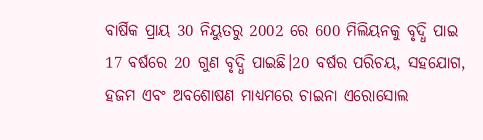ବାର୍ଷିକ ପ୍ରାୟ 30 ନିୟୁତରୁ 2002 ରେ 600 ମିଲିୟନକୁ ବୃଦ୍ଧି ପାଇ 17 ବର୍ଷରେ 20 ଗୁଣ ବୃଦ୍ଧି ପାଇଛି।20 ବର୍ଷର ପରିଚୟ, ସହଯୋଗ, ହଜମ ଏବଂ ଅବଶୋଷଣ ମାଧ୍ୟମରେ ଚାଇନା ଏରୋସୋଲ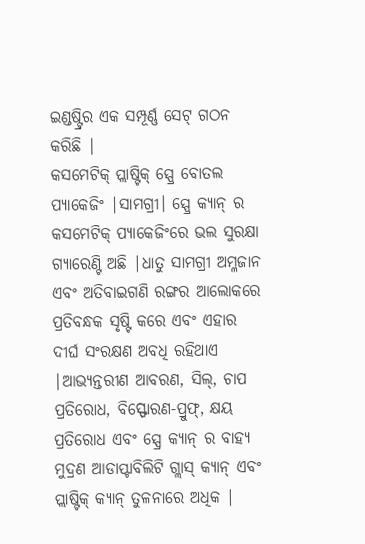ଇଣ୍ଡଷ୍ଟ୍ରିର ଏକ ସମ୍ପୂର୍ଣ୍ଣ ସେଟ୍ ଗଠନ କରିଛି |
କସମେଟିକ୍ ପ୍ଲାଷ୍ଟିକ୍ ସ୍ପ୍ରେ ବୋତଲ ପ୍ୟାକେଜିଂ |ସାମଗ୍ରୀ। ସ୍ପ୍ରେ କ୍ୟାନ୍ ର କସମେଟିକ୍ ପ୍ୟାକେଜିଂରେ ଭଲ ସୁରକ୍ଷା ଗ୍ୟାରେଣ୍ଟି ଅଛି |ଧାତୁ ସାମଗ୍ରୀ ଅମ୍ଳଜାନ ଏବଂ ଅତିବାଇଗଣି ରଙ୍ଗର ଆଲୋକରେ ପ୍ରତିବନ୍ଧକ ସୃଷ୍ଟି କରେ ଏବଂ ଏହାର ଦୀର୍ଘ ସଂରକ୍ଷଣ ଅବଧି ରହିଥାଏ |ଆଭ୍ୟନ୍ତରୀଣ ଆବରଣ, ସିଲ୍, ଚାପ ପ୍ରତିରୋଧ, ବିସ୍ଫୋରଣ-ପ୍ରୁଫ୍, କ୍ଷୟ ପ୍ରତିରୋଧ ଏବଂ ସ୍ପ୍ରେ କ୍ୟାନ୍ ର ବାହ୍ୟ ମୁଦ୍ରଣ ଆଡାପ୍ଟାବିଲିଟି ଗ୍ଲାସ୍ କ୍ୟାନ୍ ଏବଂ ପ୍ଲାଷ୍ଟିକ୍ କ୍ୟାନ୍ ତୁଳନାରେ ଅଧିକ |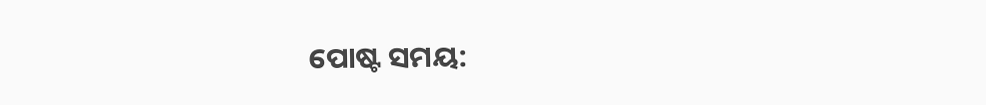ପୋଷ୍ଟ ସମୟ: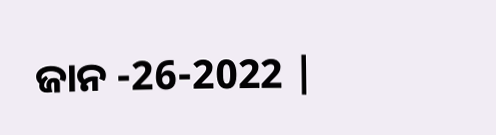ଜାନ -26-2022 |